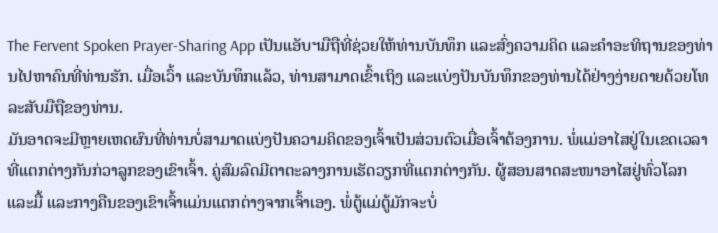The Fervent Spoken Prayer-Sharing App ເປັນແອັບຯມືຖືທີ່ຊ່ວຍໃຫ້ທ່ານບັນທຶກ ແລະສົ່ງຄວາມຄິດ ແລະຄໍາອະທິຖານຂອງທ່ານໄປຫາຄົນທີ່ທ່ານຮັກ. ເມື່ອເວົ້າ ແລະບັນທຶກແລ້ວ, ທ່ານສາມາດເຂົ້າເຖິງ ແລະແບ່ງປັນບັນທຶກຂອງທ່ານໄດ້ຢ່າງງ່າຍດາຍດ້ວຍໂທລະສັບມືຖືຂອງທ່ານ.
ມັນອາດຈະມີຫຼາຍເຫດຜົນທີ່ທ່ານບໍ່ສາມາດແບ່ງປັນຄວາມຄິດຂອງເຈົ້າເປັນສ່ວນຕົວເມື່ອເຈົ້າຕ້ອງການ. ພໍ່ແມ່ອາໄສຢູ່ໃນເຂດເວລາທີ່ແຕກຕ່າງກັນກ່ວາລູກຂອງເຂົາເຈົ້າ. ຄູ່ສົມລົດມີຕາຕະລາງການເຮັດວຽກທີ່ແຕກຕ່າງກັນ. ຜູ້ສອນສາດສະໜາອາໄສຢູ່ທົ່ວໂລກ ແລະມື້ ແລະກາງຄືນຂອງເຂົາເຈົ້າແມ່ນແຕກຕ່າງຈາກເຈົ້າເອງ. ພໍ່ຕູ້ແມ່ຕູ້ມັກຈະບໍ່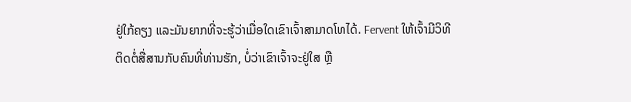ຢູ່ໃກ້ຄຽງ ແລະມັນຍາກທີ່ຈະຮູ້ວ່າເມື່ອໃດເຂົາເຈົ້າສາມາດໂທໄດ້. Fervent ໃຫ້ເຈົ້າມີວິທີຕິດຕໍ່ສື່ສານກັບຄົນທີ່ທ່ານຮັກ, ບໍ່ວ່າເຂົາເຈົ້າຈະຢູ່ໃສ ຫຼື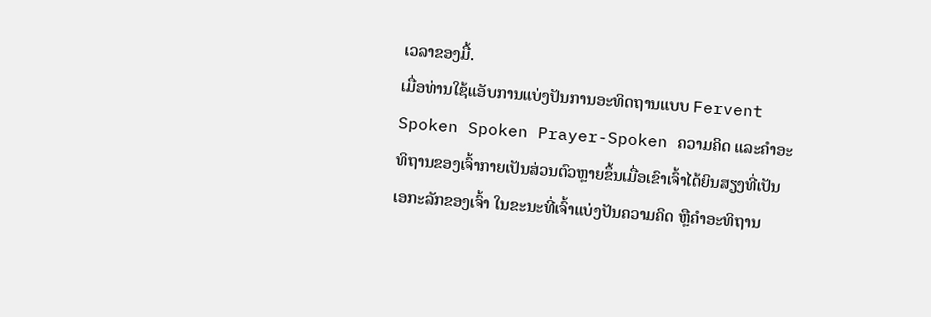ເວລາຂອງມື້.
ເມື່ອທ່ານໃຊ້ແອັບການແບ່ງປັນການອະທິດຖານແບບ Fervent Spoken Spoken Prayer-Spoken ຄວາມຄິດ ແລະຄຳອະທິຖານຂອງເຈົ້າກາຍເປັນສ່ວນຕົວຫຼາຍຂຶ້ນເມື່ອເຂົາເຈົ້າໄດ້ຍິນສຽງທີ່ເປັນເອກະລັກຂອງເຈົ້າ ໃນຂະນະທີ່ເຈົ້າແບ່ງປັນຄວາມຄິດ ຫຼືຄຳອະທິຖານ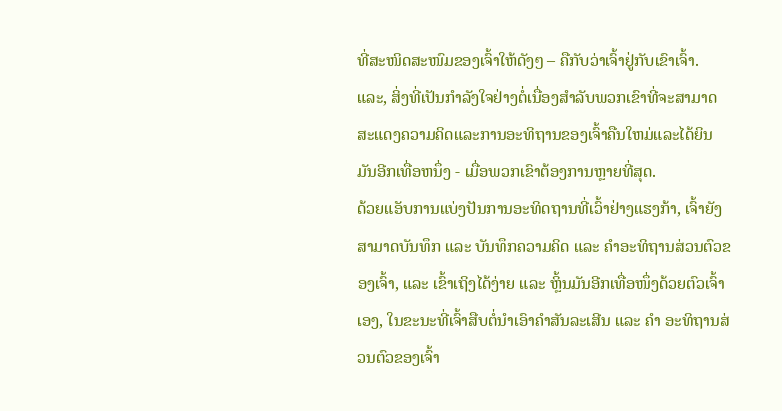ທີ່ສະໜິດສະໜົມຂອງເຈົ້າໃຫ້ດັງໆ – ຄືກັບວ່າເຈົ້າຢູ່ກັບເຂົາເຈົ້າ. ແລະ, ສິ່ງທີ່ເປັນກໍາລັງໃຈຢ່າງຕໍ່ເນື່ອງສໍາລັບພວກເຂົາທີ່ຈະສາມາດສະແດງຄວາມຄິດແລະການອະທິຖານຂອງເຈົ້າຄືນໃຫມ່ແລະໄດ້ຍິນມັນອີກເທື່ອຫນຶ່ງ - ເມື່ອພວກເຂົາຕ້ອງການຫຼາຍທີ່ສຸດ.
ດ້ວຍແອັບການແບ່ງປັນການອະທິດຖານທີ່ເວົ້າຢ່າງແຮງກ້າ, ເຈົ້າຍັງສາມາດບັນທຶກ ແລະ ບັນທຶກຄວາມຄິດ ແລະ ຄຳອະທິຖານສ່ວນຕົວຂອງເຈົ້າ, ແລະ ເຂົ້າເຖິງໄດ້ງ່າຍ ແລະ ຫຼິ້ນມັນອີກເທື່ອໜຶ່ງດ້ວຍຕົວເຈົ້າເອງ, ໃນຂະນະທີ່ເຈົ້າສືບຕໍ່ນຳເອົາຄຳສັນລະເສີນ ແລະ ຄຳ ອະທິຖານສ່ວນຕົວຂອງເຈົ້າ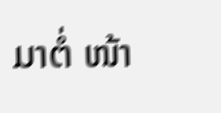ມາຕໍ່ ໜ້າ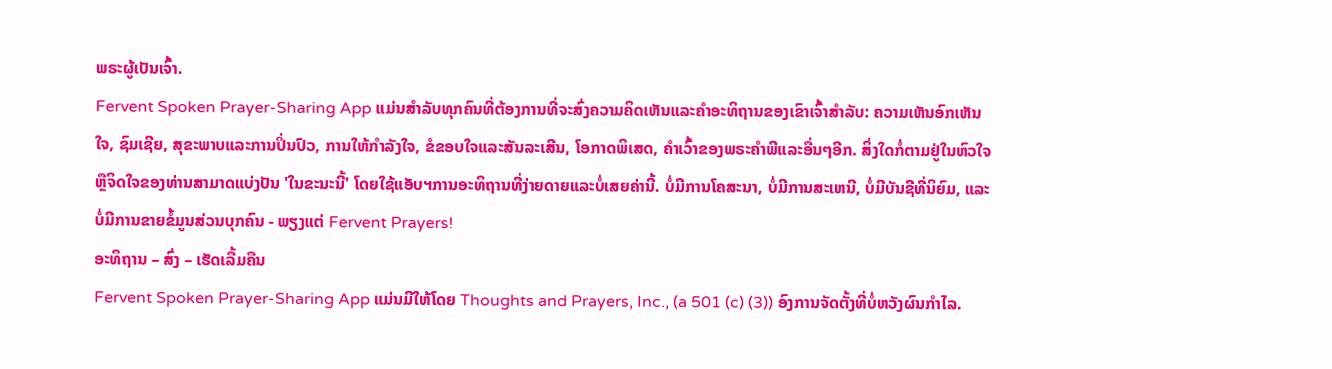ພຣະຜູ້ເປັນເຈົ້າ.
Fervent Spoken Prayer-Sharing App ແມ່ນສໍາລັບທຸກຄົນທີ່ຕ້ອງການທີ່ຈະສົ່ງຄວາມຄິດເຫັນແລະຄໍາອະທິຖານຂອງເຂົາເຈົ້າສໍາລັບ: ຄວາມເຫັນອົກເຫັນໃຈ, ຊົມເຊີຍ, ສຸຂະພາບແລະການປິ່ນປົວ, ການໃຫ້ກໍາລັງໃຈ, ຂໍຂອບໃຈແລະສັນລະເສີນ, ໂອກາດພິເສດ, ຄໍາເວົ້າຂອງພຣະຄໍາພີແລະອື່ນໆອີກ. ສິ່ງໃດກໍ່ຕາມຢູ່ໃນຫົວໃຈຫຼືຈິດໃຈຂອງທ່ານສາມາດແບ່ງປັນ 'ໃນຂະນະນີ້' ໂດຍໃຊ້ແອັບຯການອະທິຖານທີ່ງ່າຍດາຍແລະບໍ່ເສຍຄ່ານີ້. ບໍ່ມີການໂຄສະນາ, ບໍ່ມີການສະເຫນີ, ບໍ່ມີບັນຊີທີ່ນິຍົມ, ແລະບໍ່ມີການຂາຍຂໍ້ມູນສ່ວນບຸກຄົນ - ພຽງແຕ່ Fervent Prayers!
ອະທິຖານ – ສົ່ງ – ເຮັດເລື້ມຄືນ
Fervent Spoken Prayer-Sharing App ແມ່ນມີໃຫ້ໂດຍ Thoughts and Prayers, Inc., (a 501 (c) (3)) ອົງການຈັດຕັ້ງທີ່ບໍ່ຫວັງຜົນກໍາໄລ.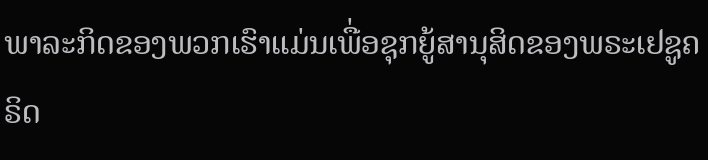ພາລະກິດຂອງພວກເຮົາແມ່ນເພື່ອຊຸກຍູ້ສານຸສິດຂອງພຣະເຢຊູຄຣິດ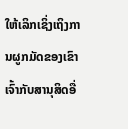ໃຫ້ເລິກເຊິ່ງເຖິງການຜູກມັດຂອງເຂົາເຈົ້າກັບສານຸສິດອື່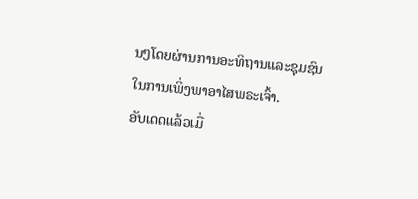ນໆໂດຍຜ່ານການອະທິຖານແລະຊຸມຊົນໃນການເພິ່ງພາອາໄສພຣະເຈົ້າ.
ອັບເດດແລ້ວເມື່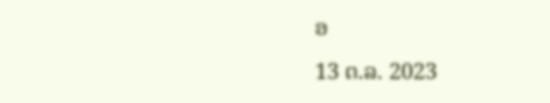ອ
13 ຕ.ລ. 2023